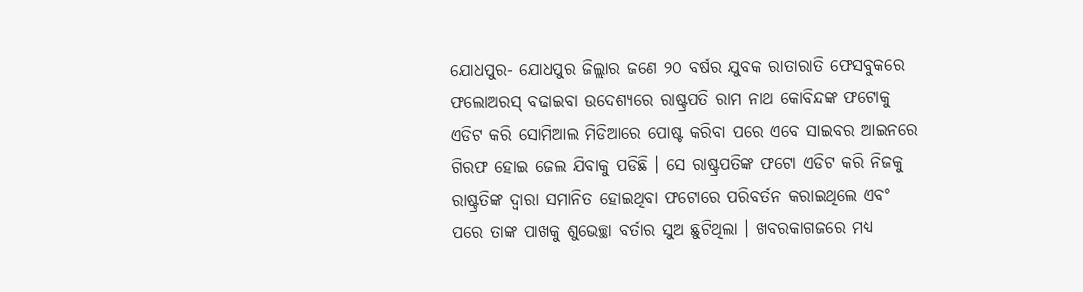ଯୋଧପୁର- ଯୋଧପୁର ଜିଲ୍ଲାର ଜଣେ ୨୦ ବର୍ଷର ଯୁବକ ରାତାରାତି ଫେସବୁକରେ ଫଲୋଅରସ୍ ବଢାଇବା ଉଦେଶ୍ୟରେ ରାଷ୍ଟ୍ରପତି ରାମ ନାଥ କୋବିନ୍ଦଙ୍କ ଫଟୋକୁ ଏଡିଟ କରି ସୋମିଆଲ ମିଡିଆରେ ପୋଷ୍ଟ କରିବା ପରେ ଏବେ ସାଇବର ଆଇନରେ ଗିରଫ ହୋଇ ଜେଲ ଯିବାକୁ ପଡିଛି । ସେ ରାଷ୍ଟ୍ରପତିଙ୍କ ଫଟୋ ଏଡିଟ କରି ନିଜକୁ ରାଷ୍ଟ୍ରତିଙ୍କ ଦ୍ୱାରା ସମାନିତ ହୋଇଥିବା ଫଟୋରେ ପରିବର୍ତନ କରାଇଥିଲେ ଏବଂ ପରେ ତାଙ୍କ ପାଖକୁ ଶୁଭେଚ୍ଛା ବର୍ତାର ସୁଅ ଛୁଟିଥିଲା । ଖବରକାଗଜରେ ମଧ୍ୟ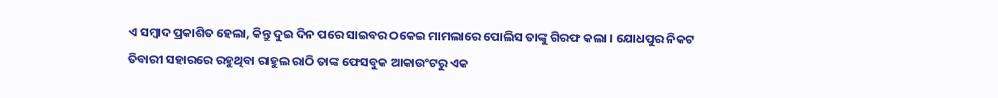ଏ ସମ୍ବାଦ ପ୍ରକାଶିତ ହେଲା, କିନ୍ତୁ ଦୁଇ ଦିନ ପରେ ସାଇବର ଠକେଇ ମାମଲାରେ ପୋଲିସ ତାଙ୍କୁ ଗିରଫ କଲା । ଯୋଧପୁର ନିକଟ ତିବାରୀ ସହାରରେ ରହୁଥିବା ରାହୁଲ ରାଠି ତାଙ୍କ ଫେସବୁକ ଆକାଉଂଟରୁ ଏକ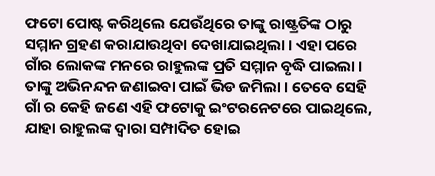ଫଟୋ ପୋଷ୍ଟ କରିଥିଲେ ଯେଉଁଥିରେ ତାଙ୍କୁ ରାଷ୍ଟ୍ରତିଙ୍କ ଠାରୁ ସମ୍ମାନ ଗ୍ରହଣ କରାଯାଉଥିବା ଦେଖାଯାଇଥିଲା । ଏହା ପରେ ଗାଁର ଲୋକଙ୍କ ମନରେ ରାହୁଲଙ୍କ ପ୍ରତି ସମ୍ମାନ ବୃଦ୍ଧି ପାଇଲା । ତାଙ୍କୁ ଅଭିନନ୍ଦନ ଜଣାଇବା ପାଇଁ ଭିଡ ଜମିଲା । ତେବେ ସେହି ଗାଁ ର କେହି ଜଣେ ଏହି ଫଟୋକୁ ଇଂଟରନେଟରେ ପାଇଥିଲେ, ଯାହା ରାହୁଲଙ୍କ ଦ୍ୱାରା ସମ୍ପାଦିତ ହୋଇ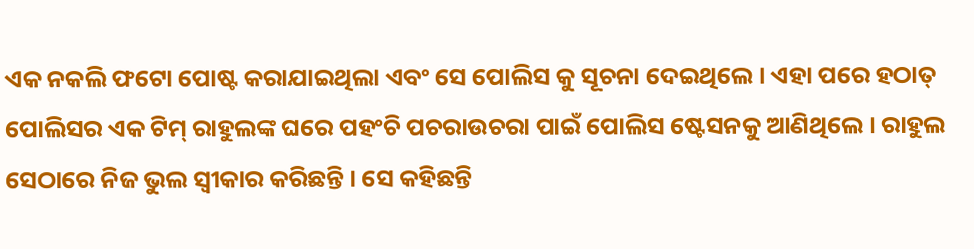ଏକ ନକଲି ଫଟୋ ପୋଷ୍ଟ କରାଯାଇଥିଲା ଏବଂ ସେ ପୋଲିସ କୁ ସୂଚନା ଦେଇଥିଲେ । ଏହା ପରେ ହଠାତ୍ ପୋଲିସର ଏକ ଟିମ୍ ରାହୁଲଙ୍କ ଘରେ ପହଂଚି ପଚରାଉଚରା ପାଇଁ ପୋଲିସ ଷ୍ଟେସନକୁ ଆଣିଥିଲେ । ରାହୁଲ ସେଠାରେ ନିଜ ଭୁଲ ସ୍ୱୀକାର କରିଛନ୍ତି । ସେ କହିଛନ୍ତି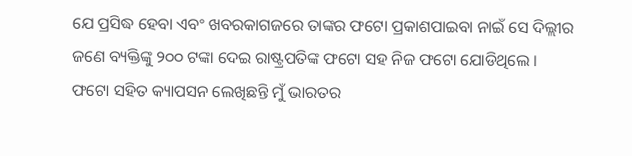ଯେ ପ୍ରସିଦ୍ଧ ହେବା ଏବଂ ଖବରକାଗଜରେ ତାଙ୍କର ଫଟୋ ପ୍ରକାଶପାଇବା ନାଇଁ ସେ ଦିଲ୍ଲୀର ଜଣେ ବ୍ୟକ୍ତିଙ୍କୁ ୨୦୦ ଟଙ୍କା ଦେଇ ରାଷ୍ଟ୍ରପତିଙ୍କ ଫଟୋ ସହ ନିଜ ଫଟୋ ଯୋଡିଥିଲେ ।
ଫଟୋ ସହିତ କ୍ୟାପସନ ଲେଖିଛନ୍ତି ମୁଁ ଭାରତର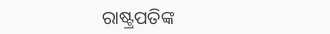ରାଷ୍ଟ୍ରପତିଙ୍କ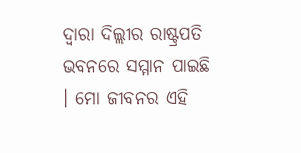ଦ୍ୱାରା ଦିଲ୍ଲୀର ରାଷ୍ଟ୍ରପତି ଭବନରେ ସମ୍ମାନ ପାଇଛି । ମୋ ଜୀବନର ଏହି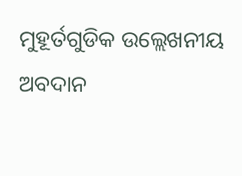ମୁହୂର୍ତଗୁଡିକ ଉଲ୍ଲେଖନୀୟ ଅବଦାନ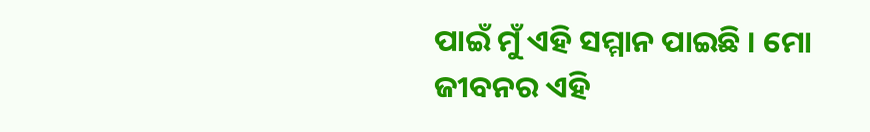ପାଇଁ ମୁଁ ଏହି ସମ୍ମାନ ପାଇଛି । ମୋ ଜୀବନର ଏହି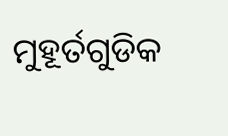ମୁହୂର୍ତଗୁଡିକ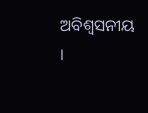ଅବିଶ୍ୱସନୀୟ ।